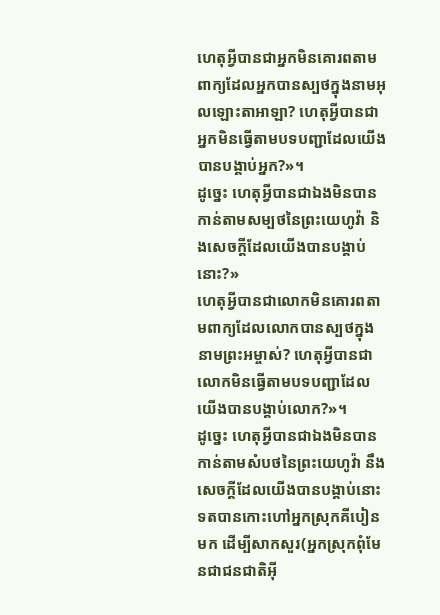ហេតុអ្វីបានជាអ្នកមិនគោរពតាមពាក្យដែលអ្នកបានស្បថក្នុងនាមអុលឡោះតាអាឡា? ហេតុអ្វីបានជាអ្នកមិនធ្វើតាមបទបញ្ជាដែលយើងបានបង្គាប់អ្នក?»។
ដូច្នេះ ហេតុអ្វីបានជាឯងមិនបានកាន់តាមសម្បថនៃព្រះយេហូវ៉ា និងសេចក្ដីដែលយើងបានបង្គាប់នោះ?»
ហេតុអ្វីបានជាលោកមិនគោរពតាមពាក្យដែលលោកបានស្បថក្នុងនាមព្រះអម្ចាស់? ហេតុអ្វីបានជាលោកមិនធ្វើតាមបទបញ្ជាដែលយើងបានបង្គាប់លោក?»។
ដូច្នេះ ហេតុអ្វីបានជាឯងមិនបានកាន់តាមសំបថនៃព្រះយេហូវ៉ា នឹងសេចក្ដីដែលយើងបានបង្គាប់នោះ
ទតបានកោះហៅអ្នកស្រុកគីបៀនមក ដើម្បីសាកសួរ(អ្នកស្រុកពុំមែនជាជនជាតិអ៊ី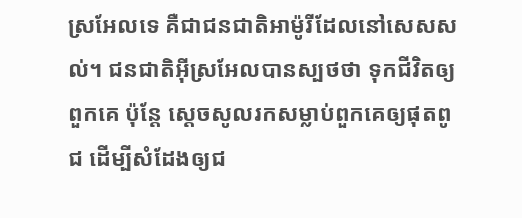ស្រអែលទេ គឺជាជនជាតិអាម៉ូរីដែលនៅសេសសល់។ ជនជាតិអ៊ីស្រអែលបានស្បថថា ទុកជីវិតឲ្យពួកគេ ប៉ុន្តែ ស្តេចសូលរកសម្លាប់ពួកគេឲ្យផុតពូជ ដើម្បីសំដែងឲ្យជ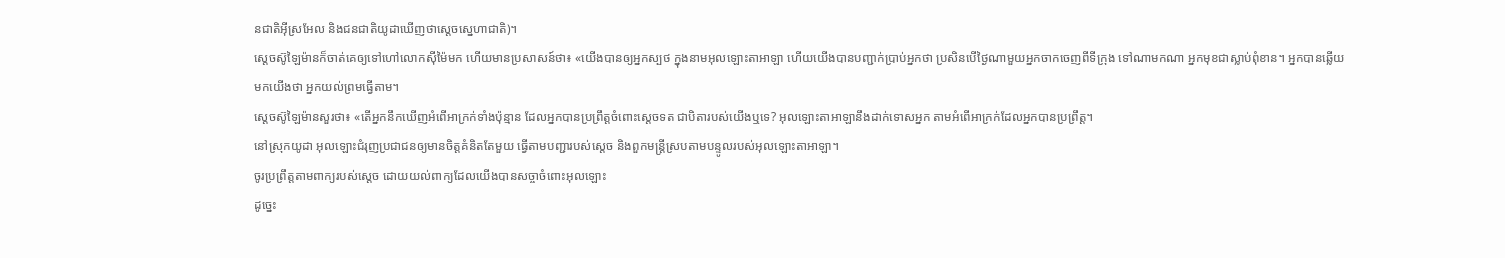នជាតិអ៊ីស្រអែល និងជនជាតិយូដាឃើញថាស្តេចស្នេហាជាតិ)។
ស្តេចស៊ូឡៃម៉ានក៏ចាត់គេឲ្យទៅហៅលោកស៊ីម៉ៃមក ហើយមានប្រសាសន៍ថា៖ «យើងបានឲ្យអ្នកស្បថ ក្នុងនាមអុលឡោះតាអាឡា ហើយយើងបានបញ្ជាក់ប្រាប់អ្នកថា ប្រសិនបើថ្ងៃណាមួយអ្នកចាកចេញពីទីក្រុង ទៅណាមកណា អ្នកមុខជាស្លាប់ពុំខាន។ អ្នកបានឆ្លើយមកយើងថា អ្នកយល់ព្រមធ្វើតាម។
ស្តេចស៊ូឡៃម៉ានសួរថា៖ «តើអ្នកនឹកឃើញអំពើអាក្រក់ទាំងប៉ុន្មាន ដែលអ្នកបានប្រព្រឹត្តចំពោះស្តេចទត ជាបិតារបស់យើងឬទេ? អុលឡោះតាអាឡានឹងដាក់ទោសអ្នក តាមអំពើអាក្រក់ដែលអ្នកបានប្រព្រឹត្ត។
នៅស្រុកយូដា អុលឡោះជំរុញប្រជាជនឲ្យមានចិត្តគំនិតតែមួយ ធ្វើតាមបញ្ជារបស់ស្តេច និងពួកមន្ត្រីស្របតាមបន្ទូលរបស់អុលឡោះតាអាឡា។
ចូរប្រព្រឹត្តតាមពាក្យរបស់ស្តេច ដោយយល់ពាក្យដែលយើងបានសច្ចាចំពោះអុលឡោះ
ដូច្នេះ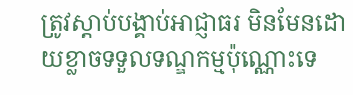ត្រូវស្ដាប់បង្គាប់អាជ្ញាធរ មិនមែនដោយខ្លាចទទួលទណ្ឌកម្មប៉ុណ្ណោះទេ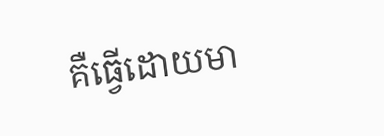គឺធ្វើដោយមា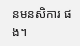នមនសិការ ផង។